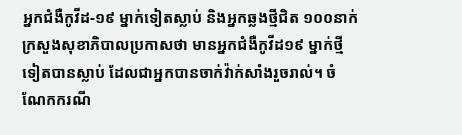អ្នកជំងឺកូវីដ-១៩ ម្នាក់ទៀតស្លាប់ និងអ្នកឆ្លងថ្មីជិត ១០០នាក់
ក្រសួងសុខាភិបាលប្រកាសថា មានអ្នកជំងឺកូវីដ១៩ ម្នាក់ថ្មីទៀតបានស្លាប់ ដែលជាអ្នកបានចាក់វ៉ាក់សាំងរួចរាល់។ ចំណែកករណី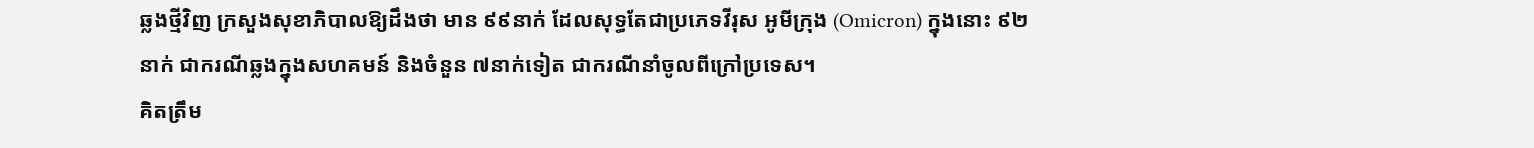ឆ្លងថ្មីវិញ ក្រសួងសុខាភិបាលឱ្យដឹងថា មាន ៩៩នាក់ ដែលសុទ្ធតែជាប្រភេទវីរុស អូមីក្រុង (Omicron) ក្នុងនោះ ៩២នាក់ ជាករណីឆ្លងក្នុងសហគមន៍ និងចំនួន ៧នាក់ទៀត ជាករណីនាំចូលពីក្រៅប្រទេស។
គិតត្រឹម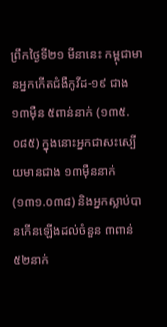ព្រឹកថ្ងៃទី២១ មីនានេះ កម្ពុជាមានអ្នកកើតជំងឺកូវីដ-១៩ ជាង ១៣ម៉ឺន ៥ពាន់នាក់ (១៣៥.០៨៥) ក្នុងនោះអ្នកជាសះស្បើយមានជាង ១៣ម៉ឺននាក់ (១៣១.០៣៨) និងអ្នកស្លាប់បានកើនឡើងដល់ចំនួន ៣ពាន់ ៥២នាក់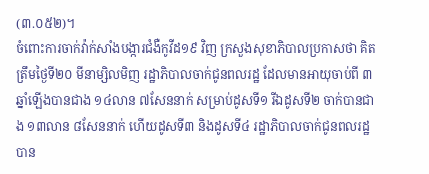(៣.០៥២)។
ចំពោះការចាក់វ៉ាក់សាំងបង្ការជំងឺកូវីដ១៩ វិញ ក្រសួងសុខាភិបាលប្រកាសថា គិតត្រឹមថ្ងៃទី២០ មីនាម្សិលមិញ រដ្ឋាភិបាលចាក់ជូនពលរដ្ឋ ដែលមានអាយុចាប់ពី ៣ឆ្នាំឡើងបានជាង ១៤លាន ៧សែននាក់ សម្រាប់ដូសទី១ រីឯដូសទី២ ចាក់បានជាង ១៣លាន ៨សែននាក់ ហើយដូសទី៣ និងដូសទី៤ រដ្ឋាភិបាលចាក់ជូនពលរដ្ឋបាន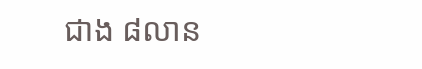ជាង ៨លាន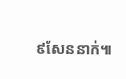៩សែននាក់៕